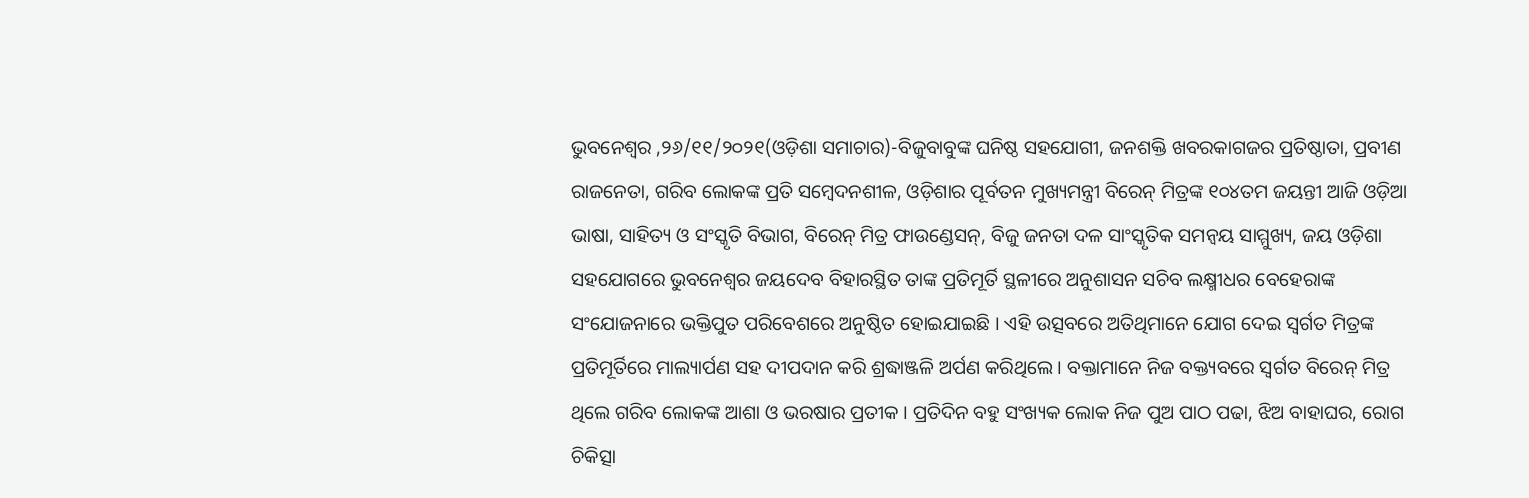ଭୁବନେଶ୍ୱର ,୨୬/୧୧/୨୦୨୧(ଓଡ଼ିଶା ସମାଚାର)-ବିଜୁବାବୁଙ୍କ ଘନିଷ୍ଠ ସହଯୋଗୀ, ଜନଶକ୍ତି ଖବରକାଗଜର ପ୍ରତିଷ୍ଠାତା, ପ୍ରବୀଣ ରାଜନେତା, ଗରିବ ଲୋକଙ୍କ ପ୍ରତି ସମ୍ବେଦନଶୀଳ, ଓଡ଼ିଶାର ପୂର୍ବତନ ମୁଖ୍ୟମନ୍ତ୍ରୀ ବିରେନ୍ ମିତ୍ରଙ୍କ ୧୦୪ତମ ଜୟନ୍ତୀ ଆଜି ଓଡ଼ିଆ ଭାଷା, ସାହିତ୍ୟ ଓ ସଂସ୍କୃତି ବିଭାଗ, ବିରେନ୍ ମିତ୍ର ଫାଉଣ୍ଡେସନ୍, ବିଜୁ ଜନତା ଦଳ ସାଂସ୍କୃତିକ ସମନ୍ୱୟ ସାମ୍ମୁଖ୍ୟ, ଜୟ ଓଡ଼ିଶା ସହଯୋଗରେ ଭୁବନେଶ୍ୱର ଜୟଦେବ ବିହାରସ୍ଥିତ ତାଙ୍କ ପ୍ରତିମୂର୍ତି ସ୍ଥଳୀରେ ଅନୁଶାସନ ସଚିବ ଲକ୍ଷ୍ମୀଧର ବେହେରାଙ୍କ ସଂଯୋଜନାରେ ଭକ୍ତିପୁତ ପରିବେଶରେ ଅନୁଷ୍ଠିତ ହୋଇଯାଇଛି । ଏହି ଉତ୍ସବରେ ଅତିଥିମାନେ ଯୋଗ ଦେଇ ସ୍ୱର୍ଗତ ମିତ୍ରଙ୍କ ପ୍ରତିମୂର୍ତିରେ ମାଲ୍ୟାର୍ପଣ ସହ ଦୀପଦାନ କରି ଶ୍ରଦ୍ଧାଞ୍ଜଳି ଅର୍ପଣ କରିଥିଲେ । ବକ୍ତାମାନେ ନିଜ ବକ୍ତ୍ୟବରେ ସ୍ୱର୍ଗତ ବିରେନ୍ ମିତ୍ର ଥିଲେ ଗରିବ ଲୋକଙ୍କ ଆଶା ଓ ଭରଷାର ପ୍ରତୀକ । ପ୍ରତିଦିନ ବହୁ ସଂଖ୍ୟକ ଲୋକ ନିଜ ପୁଅ ପାଠ ପଢା, ଝିଅ ବାହାଘର, ରୋଗ ଚିକିତ୍ସା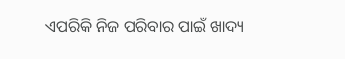ଏପରିକି ନିଜ ପରିବାର ପାଇଁ ଖାଦ୍ୟ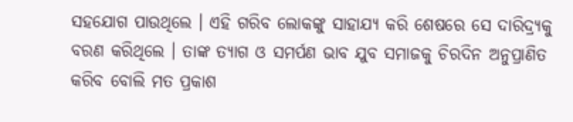ସହଯୋଗ ପାଉଥିଲେ । ଏହି ଗରିବ ଲୋକଙ୍କୁ ସାହାଯ୍ୟ କରି ଶେଷରେ ସେ ଦାରିଦ୍ର୍ୟକୁ ବରଣ କରିଥିଲେ । ତାଙ୍କ ତ୍ୟାଗ ଓ ସମର୍ପଣ ଭାବ ଯୁବ ସମାଜକୁ ଚିରଦିନ ଅନୁପ୍ରାଣିତ କରିବ ବୋଲି ମତ ପ୍ରକାଶ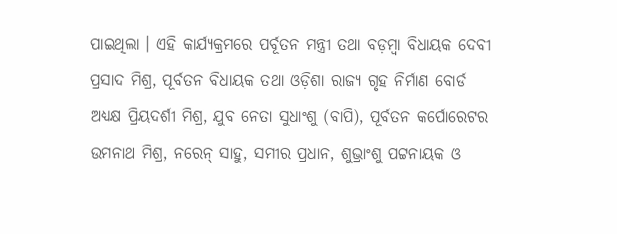ପାଇଥିଲା । ଏହି କାର୍ଯ୍ୟକ୍ରମରେ ପର୍ବୂତନ ମନ୍ତ୍ରୀ ତଥା ବଡ଼ମ୍ବା ବିଧାୟକ ଦେବୀ ପ୍ରସାଦ ମିଶ୍ର, ପୂର୍ବତନ ବିଧାୟକ ତଥା ଓଡ଼ିଶା ରାଜ୍ୟ ଗୃହ ନିର୍ମାଣ ବୋର୍ଡ ଅଧ୍ୟକ୍ଷ ପ୍ରିୟଦର୍ଶୀ ମିଶ୍ର, ଯୁବ ନେତା ସୁଧାଂଶୁ (ବାପି), ପୂର୍ବତନ କର୍ପୋରେଟର ଉମନାଥ ମିଶ୍ର, ନରେନ୍ ସାହୁ, ସମୀର ପ୍ରଧାନ, ଶୁଭ୍ରାଂଶୁ ପଟ୍ଟନାୟକ ଓ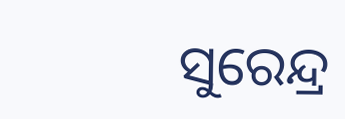ସୁରେନ୍ଦ୍ର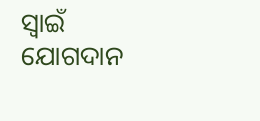ସ୍ୱାଇଁ ଯୋଗଦାନ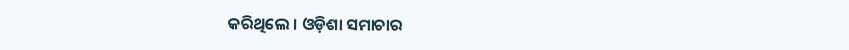କରିଥିଲେ । ଓଡ଼ିଶା ସମାଚାର